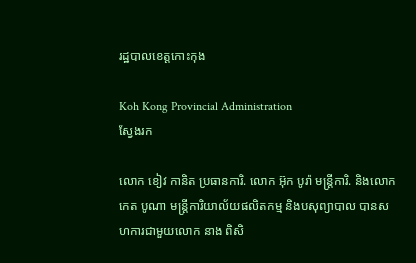រដ្ឋបាលខេត្តកោះកុង

Koh Kong Provincial Administration
ស្វែងរក

លោក ខៀវ កានិត ប្រធានការិ. លោក អ៊ុក បូរ៉ា មន្ត្រីការិ. និងលោក កេត បូណា មន្ត្រីការិយាល័យផលិតកម្ម និងបសុព្យាបាល បានសហការជាមួយលោក នាង ពិសិ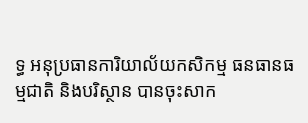ទ្ធ អនុប្រធានការិយាល័យកសិកម្ម ធនធានធម្មជាតិ និងបរិស្ថាន បានចុះសាក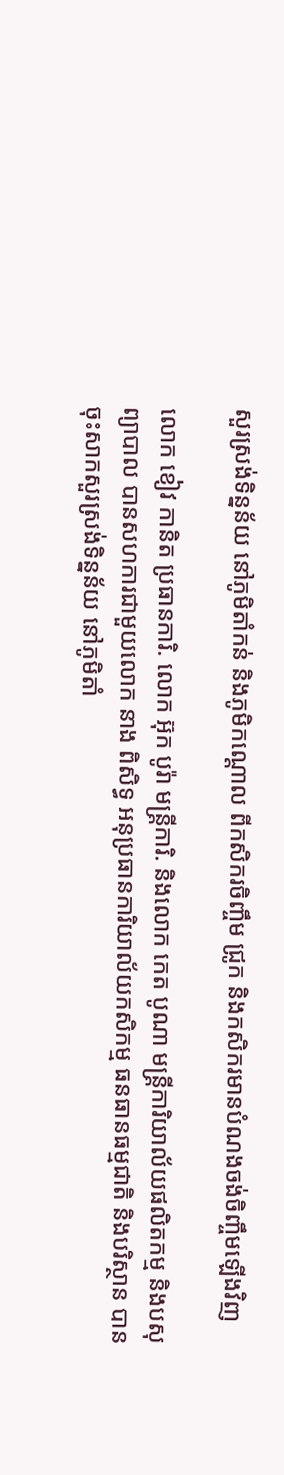សួរស្រង់ទិន្នន័យ នៅភូមិតាំកន់ និងភូមិកណ្ដោល ពីកសិករចិញ្ចឹម ជ្រូក និងកសិករមានបំណងចង់ចិញ្ចឹមឡើងវិញ

លោក ខៀវ កានិត ប្រធានការិ. លោក អ៊ុក បូរ៉ា មន្ត្រីការិ. និងលោក កេត បូណា មន្ត្រីការិយាល័យផលិតកម្ម និងបសុព្យាបាល បានសហការជាមួយលោក នាង ពិសិទ្ធ អនុប្រធានការិយាល័យកសិកម្ម ធនធានធម្មជាតិ និងបរិស្ថាន បានចុះសាកសួរស្រង់ទិន្នន័យ នៅភូមិតាំ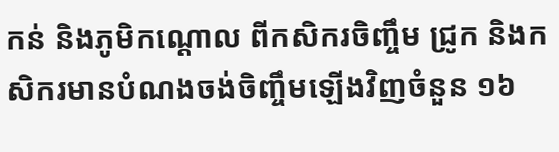កន់ និងភូមិកណ្ដោល ពីកសិករចិញ្ចឹម ជ្រូក និងកសិករមានបំណងចង់ចិញ្ចឹមឡើងវិញចំនួន ១៦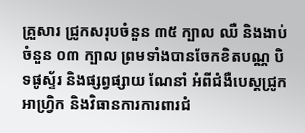គ្រួសារ ជ្រូកសរុបចំនួន ៣៥ ក្បាល ឈឺ និងងាប់ចំនួន ០៣ ក្បាល ព្រមទាំងបានចែកខិតបណ្ណ បិទផូស្ទ័រ និងផ្សព្វផ្សាយ ណែនាំ អំពីជំងឺបេស្ដជ្រូកអាហ្រ្វិក និងវិធានការការពារជំ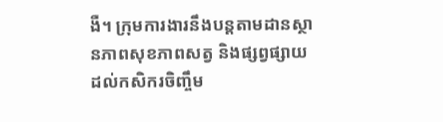ងឺ។ ក្រុមការងារនឹងបន្តតាមដានស្ថានភាពសុខភាពសត្វ និងផ្សព្វផ្សាយដល់កសិករចិញ្ចឹម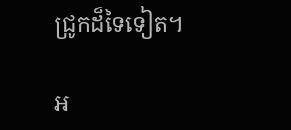ជ្រូកដ៏ទៃទៀត។

អ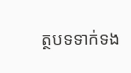ត្ថបទទាក់ទង